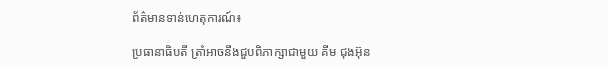ព័ត៌មានទាន់ហេតុការណ៍៖

ប្រធានាធិបតី ត្រាំអាចនឹងជួបពិភាក្សាជាមួយ គីម ជុងអ៊ុន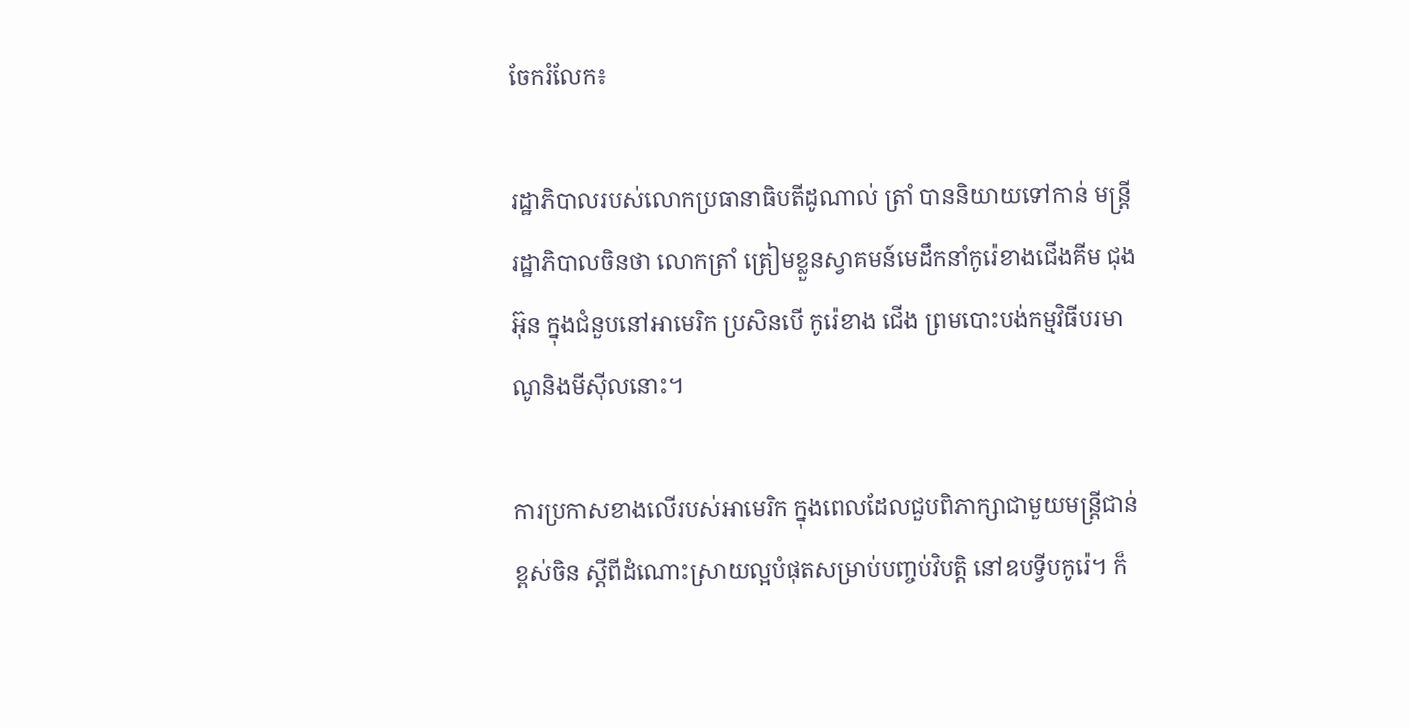ចែករំលែក៖

រដ្ឋាភិបាលរបស់លោកប្រធានាធិបតីដូណាល់ ត្រាំ បាននិយាយទៅកាន់ មន្ត្រី រដ្ឋាភិបាលចិនថា លោកត្រាំ ត្រៀមខ្លួនស្វាគមន៍មេដឹកនាំកូរ៉េខាងជើងគីម ជុងអ៊ុន ក្នុងជំនួបនៅអាមេរិក ប្រសិនបើ កូរ៉េខាង ជើង ព្រមបោះបង់កម្មវិធីបរមាណូនិងមីស៊ីលនោះ។

ការប្រកាសខាងលើរបស់អាមេរិក ក្នុងពេលដែលជួបពិភាក្សាជាមួយមន្ត្រីជាន់ខ្ពស់ចិន ស្តីពីដំណោះស្រាយល្អបំផុតសម្រាប់បញ្ចប់វិបត្តិ នៅឧបទ្វីបកូរ៉េ។ ក៏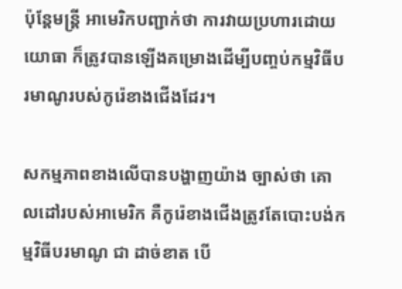ប៉ុន្តែមន្ត្រី អាមេរិកបញ្ជាក់ថា ការវាយប្រហារដោយ យោធា ក៏ត្រូវបានឡើងគម្រោងដើម្បីបញ្ចប់កម្មវិធីបរមាណូរបស់កូរ៉េខាងជើងដែរ។

សកម្មភាពខាងលើបានបង្ហាញយ៉ាង ច្បាស់ថា គោលដៅរបស់អាមេរិក គឺកូរ៉េខាងជើងត្រូវតែបោះបង់កម្មវិធីបរមាណូ ជា ដាច់ខាត បើ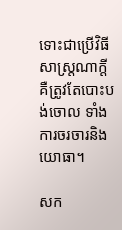ទោះជាប្រើវិធីសាស្ត្រណាក្តី គឺត្រូវតែបោះបង់ចោល ទាំងការចរចារនិង យោធា។

សក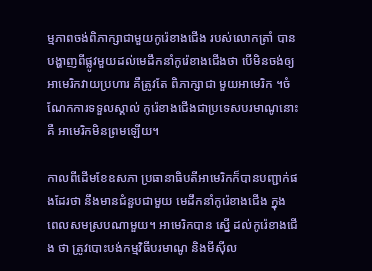ម្មភាពចង់ពិភាក្សាជាមួយកូរ៉េខាងជើង របស់លោកត្រាំ បានបង្ហាញពីផ្លូវមួយដល់មេដឹកនាំកូរ៉េខាងជើងថា បើមិនចង់ឲ្យ អាមេរិកវាយប្រហារ គឺត្រូវតែ ពិភាក្សាជា មួយអាមេរិក ។ចំណែកការទទួលស្គាល់ កូរ៉េខាងជើងជាប្រទេសបរមាណូនោះគឺ អាមេរិកមិនព្រមឡើយ។

កាលពីដើមខែឧសភា ប្រធានាធិបតីអាមេរិកក៏បានបញ្ជាក់ផងដែរថា នឹងមានជំនួបជាមួយ មេដឹកនាំកូរ៉េខាងជើង ក្នុង ពេលសមស្របណាមួយ។ អាមេរិកបាន ស្នើ ដល់កូរ៉េខាងជើង ថា ត្រូវបោះបង់កម្មវិធីបរមាណូ និងមីស៊ីល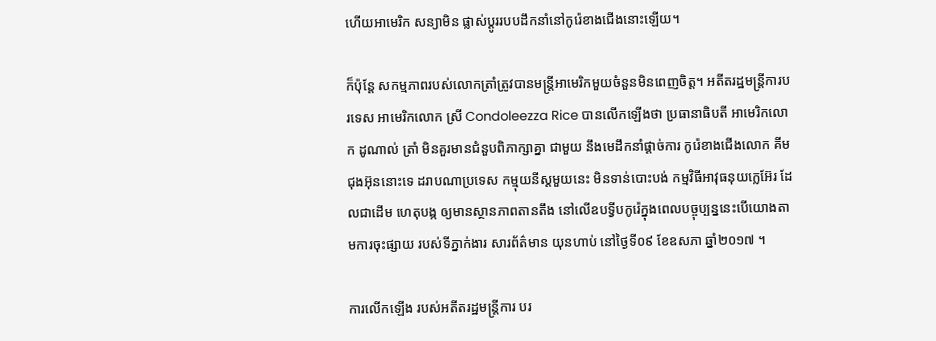ហើយអាមេរិក សន្យាមិន ផ្លាស់ប្តូររបបដឹកនាំនៅកូរ៉េខាងជើងនោះឡើយ។

ក៏ប៉ុន្តែ សកម្មភាពរបស់លោកត្រាំត្រូវបានមន្ត្រីអាមេរិកមួយចំនួនមិនពេញចិត្ត។ អតីតរដ្ឋមន្រ្តីការបរទេស អាមេរិកលោក ស្រី Condoleezza Rice បានលើកឡើងថា ប្រធានាធិបតី អាមេរិកលោក ដូណាល់ ត្រាំ មិនគួរមានជំនួបពិភាក្សាគ្នា ជាមួយ នឹងមេដឹកនាំផ្ដាច់ការ កូរ៉េខាងជើងលោក គីម ជុងអ៊ុននោះទេ ដរាបណាប្រទេស កម្មុយនីស្ដមួយនេះ មិនទាន់បោះបង់ កម្មវិធីអាវុធនុយក្លេអ៊ែរ ដែលជាដើម ហេតុបង្ក ឲ្យមានស្ថានភាពតានតឹង នៅលើឧបទ្វីបកូរ៉េក្នុងពេលបច្ចុប្បន្ននេះបើយោងតាមការចុះផ្សាយ របស់ទីភ្នាក់ងារ សារព័ត៌មាន យុនហាប់ នៅថ្ងៃទី០៩ ខែឧសភា ឆ្នាំ២០១៧ ។

ការលើកឡើង របស់អតីតរដ្ឋមន្រ្តីការ បរ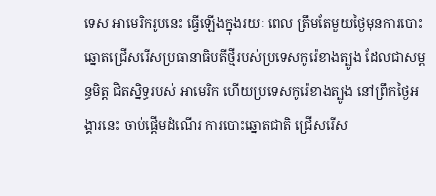ទេស អាមេរិករូបនេះ ធ្វើឡើងក្នុងរយៈ ពេល ត្រឹមតែមួយថ្ងៃមុនការបោះឆ្នោតជ្រើសរើសប្រធានាធិបតីថ្មីរបស់ប្រទេសកូរ៉េខាងត្បូង ដែលជាសម្ពន្ធមិត្ត ជិតស្និទ្ធរបស់ អាមេរិក ហើយប្រទេសកូរ៉េខាងត្បូង នៅព្រឹកថ្ងៃអង្គារនេះ ចាប់ផ្ដើមដំណើរ ការបោះឆ្នោតជាតិ ជ្រើសរើស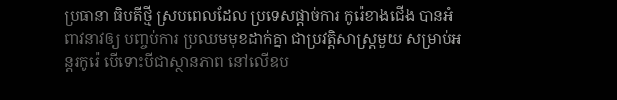ប្រធានា ធិបតីថ្មី ស្របពេលដែល ប្រទេសផ្ដាច់ការ កូរ៉េខាងជើង បានអំពាវនាវឲ្យ បញ្ចប់ការ ប្រឈមមុខដាក់គ្នា ជាប្រវត្តិសាស្រ្តមួយ សម្រាប់អន្ដរកូរ៉េ បើទោះបីជាស្ថានភាព នៅលើឧប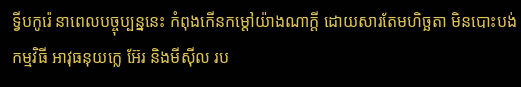ទ្វីបកូរ៉េ នាពេលបច្ចុប្បន្ននេះ កំពុងកើនកម្ដៅយ៉ាងណាក្ដី ដោយសារតែមហិច្ឆតា មិនបោះបង់កម្មវិធី អាវុធនុយក្លេ អ៊ែរ និងមីស៊ីល រប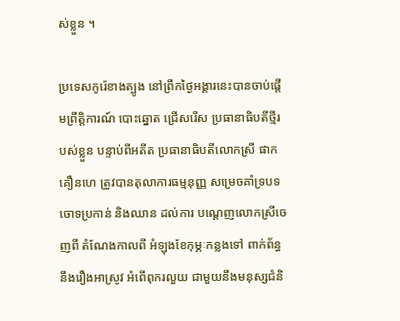ស់ខ្លួន ។

ប្រទេសកូរ៉េខាងត្បូង នៅព្រឹកថ្ងៃអង្គារនេះបានចាប់ផ្ដើមព្រឹត្តិការណ៍ បោះឆ្នោត ជ្រើសរើស ប្រធានាធិបតីថ្មីរបស់ខ្លួន បន្ទាប់ពីអតីត ប្រធានាធិបតីលោកស្រី ផាក គឿនហេ ត្រូវបានតុលាការធម្មនុញ្ញ សម្រេចគាំទ្របទចោទប្រកាន់ និងឈាន ដល់ការ បណ្ដេញលោកស្រីចេញពី តំណែងកាលពី អំឡុងខែកុម្ភៈកន្លងទៅ ពាក់ព័ន្ធនឹងរឿងអាស្រូវ អំពើពុករលួយ ជាមួយនឹងមនុស្សជំនិ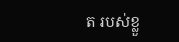ត របស់ខ្លួ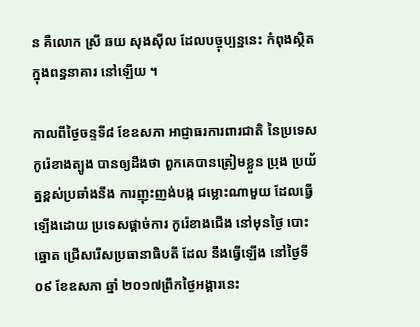ន គឺលោក ស្រី ឆយ សុងស៊ីល ដែលបច្ចុប្បន្ននេះ កំពុងស្ថិតក្នុងពន្ធនាគារ នៅឡើយ ។

កាលពីថ្ងៃចន្ទទី៨ ខែឧសភា អាជ្ញាធរការពារជាតិ នៃប្រទេសកូរ៉េខាងត្បូង បានឲ្យដឹងថា ពួកគេបានត្រៀមខ្លួន ប្រុង ប្រយ័ត្នខ្ពស់ប្រឆាំងនឹង ការញុះញង់បង្ក ជម្លោះណាមួយ ដែលធ្វើឡើងដោយ ប្រទេសផ្ដាច់ការ កូរ៉េខាងជើង នៅមុនថ្ងៃ បោះឆ្នោត ជ្រើសរើសប្រធានាធិបតី ដែល នឹងធ្វើឡើង នៅថ្ងៃទី០៩ ខែឧសភា ឆ្នាំ ២០១៧ព្រឹកថ្ងៃអង្គារនេះ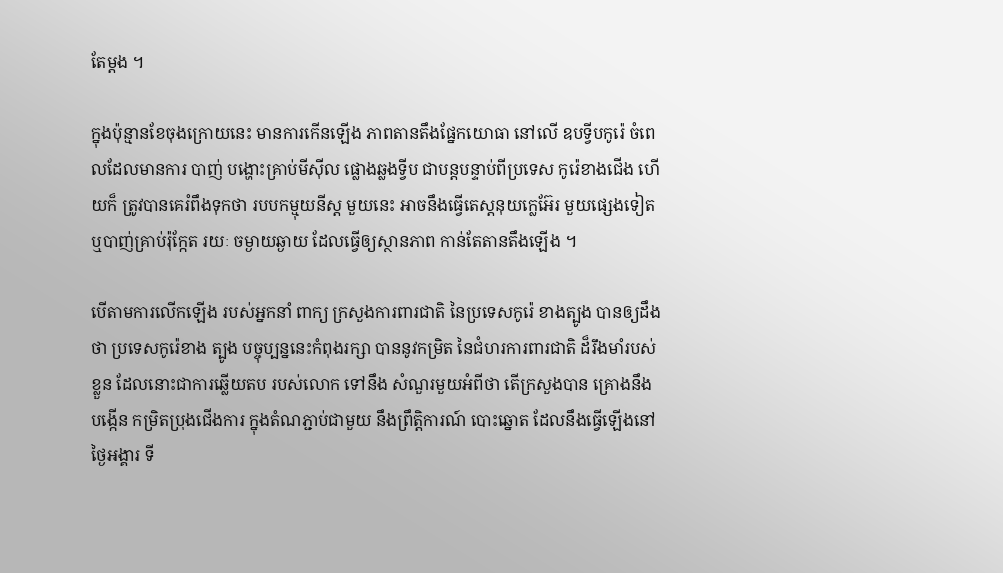តែម្ដង ។

ក្នុងប៉ុន្មានខែចុងក្រោយនេះ មានការកើនឡើង ភាពតានតឹងផ្នែកយោធា នៅលើ ឧបទ្វីបកូរ៉េ ចំពេលដែលមានការ បាញ់ បង្ហោះគ្រាប់មីស៊ីល ផ្លោងឆ្លងទ្វីប ជាបន្ដបន្ទាប់ពីប្រទេស កូរ៉េខាងជើង ហើយក៏ ត្រូវបានគេរំពឹងទុកថា របបកម្មុយនីស្ដ មួយនេះ អាចនឹងធ្វើតេស្តនុយក្លេអ៊ែរ មួយផ្សេងទៀត ឬបាញ់គ្រាប់រ៉ុក្កែត រយៈ ចម្ងាយឆ្ងាយ ដែលធ្វើឲ្យស្ថានភាព កាន់តែតានតឹងឡើង ។

បើតាមការលើកឡើង របស់អ្នកនាំ ពាក្យ ក្រសួងការពារជាតិ នៃប្រទេសកូរ៉េ ខាងត្បូង បានឲ្យដឹងថា ប្រទេសកូរ៉េខាង ត្បូង បច្ចុប្បន្ននេះកំពុងរក្សា បាននូវកម្រិត នៃជំហរការពារជាតិ ដ៏រឹងមាំរបស់ខ្លួន ដែលនោះជាការឆ្លើយតប របស់លោក ទៅនឹង សំណួរមួយអំពីថា តើក្រសួងបាន គ្រោងនឹងបង្កើន កម្រិតប្រុងជើងការ ក្នុងតំណភ្ជាប់ជាមួយ នឹងព្រឹត្តិការណ៍ បោះឆ្នោត ដែលនឹងធ្វើឡើងនៅថ្ងៃអង្គារ ទី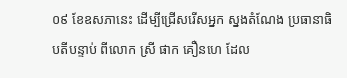០៩ ខែឧសភានេះ ដើម្បីជ្រើសរើសអ្នក ស្នងតំណែង ប្រធានាធិបតីបន្ទាប់ ពីលោក ស្រី ផាក គឿនហេ ដែល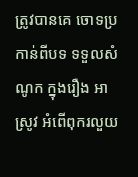ត្រូវបានគេ ចោទប្រកាន់ពីបទ ទទួលសំណូក ក្នុងរឿង អាស្រូវ អំពើពុករលួយ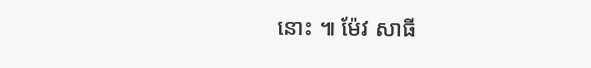នោះ ៕ ម៉ែវ សាធី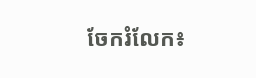ចែករំលែក៖